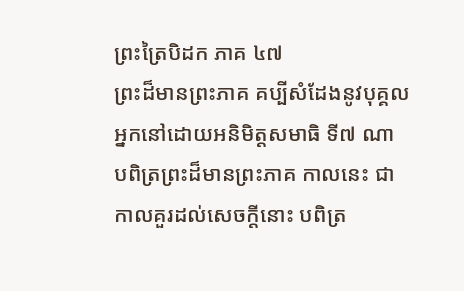ព្រះត្រៃបិដក ភាគ ៤៧
ព្រះដ៏មានព្រះភាគ គប្បីសំដែងនូវបុគ្គលអ្នកនៅដោយអនិមិត្តសមាធិ ទី៧ ណា បពិត្រព្រះដ៏មានព្រះភាគ កាលនេះ ជាកាលគួរដល់សេចក្តីនោះ បពិត្រ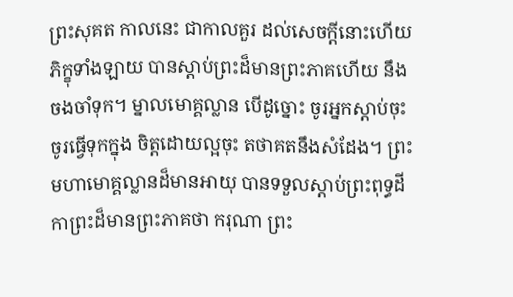ព្រះសុគត កាលនេះ ជាកាលគួរ ដល់សេចក្តីនោះហើយ ភិក្ខុទាំងឡាយ បានស្តាប់ព្រះដ៏មានព្រះភាគហើយ នឹងចងចាំទុក។ ម្នាលមោគ្គល្លាន បើដូច្នោះ ចូរអ្នកស្តាប់ចុះ ចូរធ្វើទុកក្នុង ចិត្តដោយល្អចុះ តថាគតនឹងសំដែង។ ព្រះមហាមោគ្គល្លានដ៏មានអាយុ បានទទួលស្តាប់ព្រះពុទ្ធដីកាព្រះដ៏មានព្រះភាគថា ករុណា ព្រះ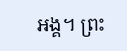អង្គ។ ព្រះ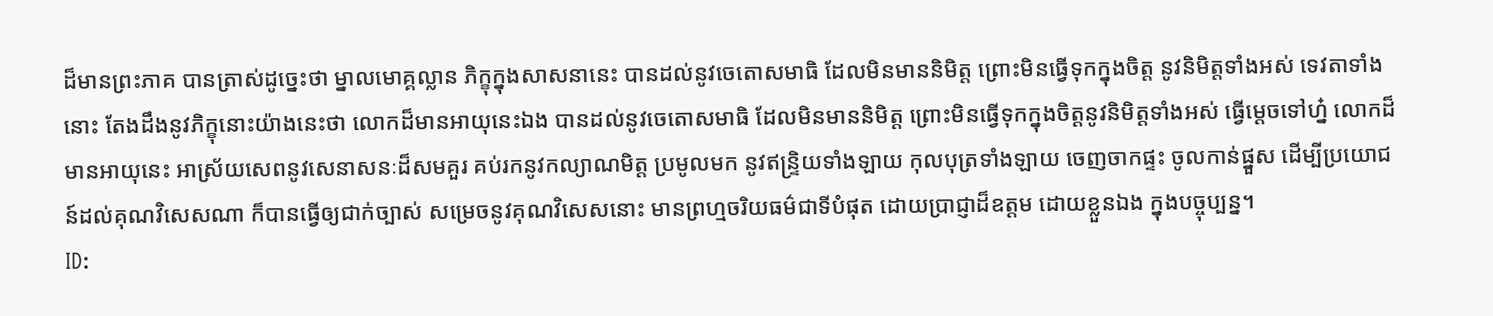ដ៏មានព្រះភាគ បានត្រាស់ដូច្នេះថា ម្នាលមោគ្គល្លាន ភិក្ខុក្នុងសាសនានេះ បានដល់នូវចេតោសមាធិ ដែលមិនមាននិមិត្ត ព្រោះមិនធ្វើទុកក្នុងចិត្ត នូវនិមិត្តទាំងអស់ ទេវតាទាំងនោះ តែងដឹងនូវភិក្ខុនោះយ៉ាងនេះថា លោកដ៏មានអាយុនេះឯង បានដល់នូវចេតោសមាធិ ដែលមិនមាននិមិត្ត ព្រោះមិនធ្វើទុកក្នុងចិត្តនូវនិមិត្តទាំងអស់ ធ្វើម្តេចទៅហ្ន៎ លោកដ៏មានអាយុនេះ អាស្រ័យសេពនូវសេនាសនៈដ៏សមគួរ គប់រកនូវកល្យាណមិត្ត ប្រមូលមក នូវឥន្រ្ទិយទាំងឡាយ កុលបុត្រទាំងឡាយ ចេញចាកផ្ទះ ចូលកាន់ផ្នួស ដើម្បីប្រយោជន៍ដល់គុណវិសេសណា ក៏បានធ្វើឲ្យជាក់ច្បាស់ សម្រេចនូវគុណវិសេសនោះ មានព្រហ្មចរិយធម៌ជាទីបំផុត ដោយប្រាជ្ញាដ៏ឧត្តម ដោយខ្លួនឯង ក្នុងបច្ចុប្បន្ន។
ID: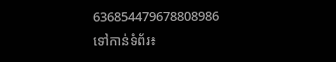636854479678808986
ទៅកាន់ទំព័រ៖